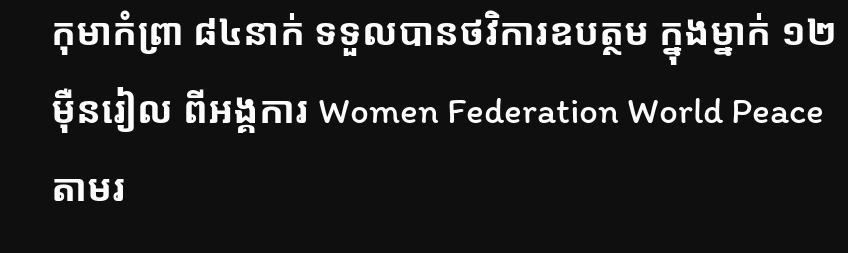កុមាកំព្រា ៨៤នាក់ ទទួលបានថវិការឧបត្ថម ក្នុងម្នាក់ ១២មុឺនរៀល ពីអង្គការ Women Federation World Peace តាមរ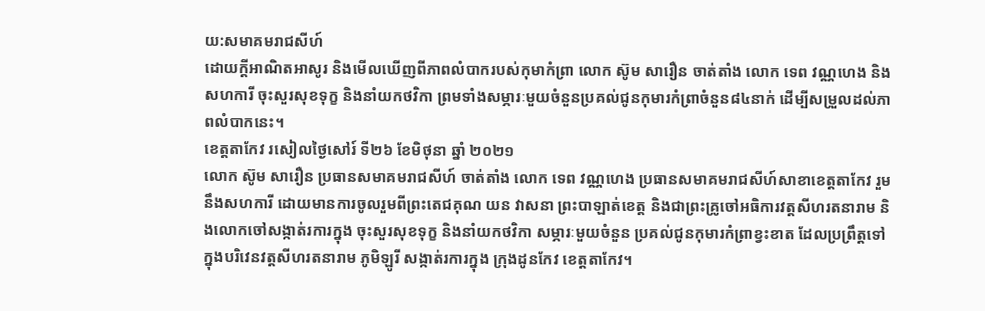យ:សមាគមរាជសីហ៍
ដោយក្តីអាណិតអាសូរ និងមេីលឃេីញពីភាពលំបាករបស់កុមាកំព្រា លោក ស៊ូម សារឿន ចាត់តាំង លោក ទេព វណ្ណហេង និងសហការី ចុះសួរសុខទុក្ខ និងនាំយកថវិកា ព្រមទាំងសម្ភារៈមួយចំនួនប្រគល់ជូនកុមារកំព្រាចំនួន៨៤នាក់ ដេីម្បីសម្រួលដល់ភាពលំបាកនេះ។
ខេត្តតាកែវ រសៀលថ្ងៃសៅរ៍ ទី២៦ ខែមិថុនា ឆ្នាំ ២០២១
លោក ស៊ូម សារឿន ប្រធានសមាគមរាជសីហ៍ ចាត់តាំង លោក ទេព វណ្ណហេង ប្រធានសមាគមរាជសីហ៍សាខាខេត្តតាកែវ រួមនឹងសហការី ដោយមានការចូលរួមពីព្រះតេជគុណ យន វាសនា ព្រះបាឡាត់ខេត្ត និងជាព្រះគ្រូចៅអធិការវត្តសីហរតនារាម និងលោកចៅសង្កាត់រការក្នុង ចុះសួរសុខទុក្ខ និងនាំយកថវិកា សម្ភារៈមួយចំនួន ប្រគល់ជូនកុមារកំព្រាខ្វះខាត ដែលប្រព្រឹត្តទៅក្នុងបរិវេនវត្តសីហរតនារាម ភូមិឡូរី សង្កាត់រការក្នុង ក្រុងដូនកែវ ខេត្តតាកែវ។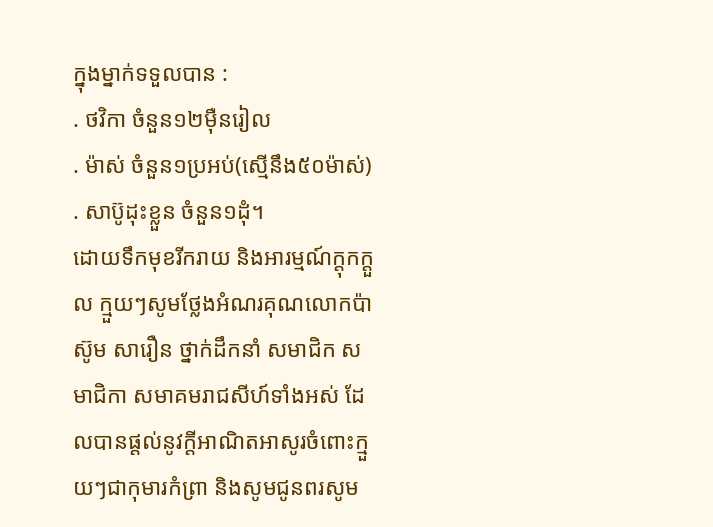ក្នុងម្នាក់ទទួលបាន :
. ថវិកា ចំនួន១២ម៉ឺនរៀល
. ម៉ាស់ ចំនួន១ប្រអប់(ស្មើនឹង៥០ម៉ាស់)
. សាប៊ូដុះខ្លួន ចំនួន១ដុំ។
ដោយទឹកមុខរីករាយ និងអារម្មណ៍ក្តុកក្តួល ក្មួយៗសូមថ្លែងអំណរគុណលោកប៉ា ស៊ូម សារឿន ថ្នាក់ដឹកនាំ សមាជិក សមាជិកា សមាគមរាជសីហ៍ទាំងអស់ ដែលបានផ្តល់នូវក្តីអាណិតអាសូរចំពោះក្មួយៗជាកុមារកំព្រា និងសូមជូនពរសូម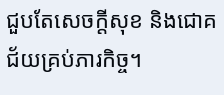ជួបតែសេចក្តីសុខ និងជោគជ័យគ្រប់ភារកិច្ច។